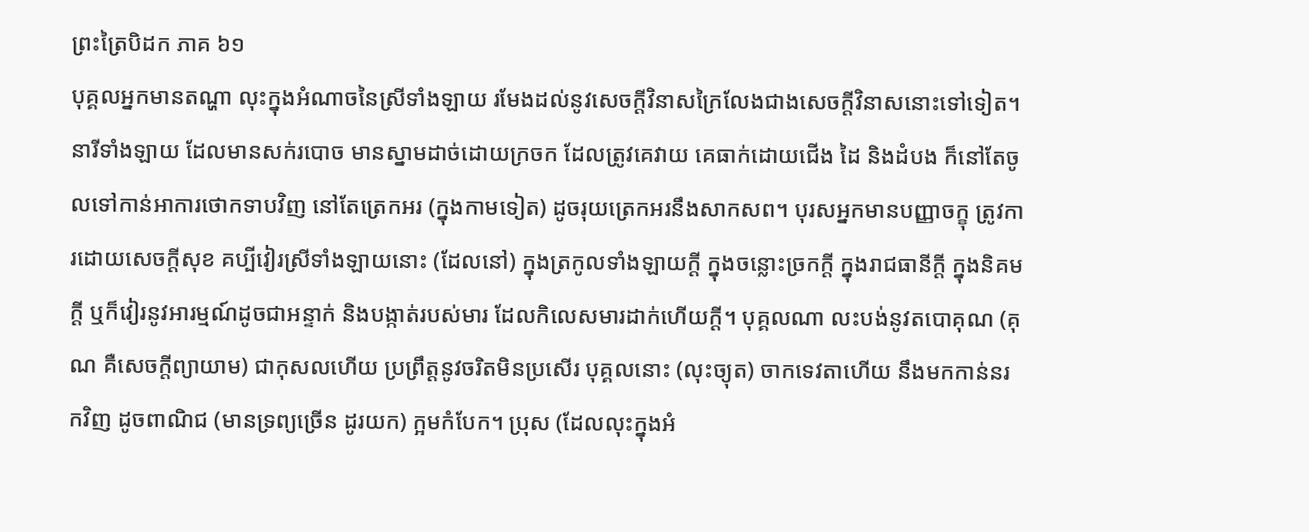ព្រះត្រៃបិដក ភាគ ៦១
បុគ្គលអ្នកមានតណ្ហា លុះក្នុងអំណាចនៃស្រីទាំងឡាយ រមែងដល់នូវសេចក្តីវិនាសក្រៃលែងជាងសេចក្តីវិនាសនោះទៅទៀត។ នារីទាំងឡាយ ដែលមានសក់របោច មានស្នាមដាច់ដោយក្រចក ដែលត្រូវគេវាយ គេធាក់ដោយជើង ដៃ និងដំបង ក៏នៅតែចូលទៅកាន់អាការថោកទាបវិញ នៅតែត្រេកអរ (ក្នុងកាមទៀត) ដូចរុយត្រេកអរនឹងសាកសព។ បុរសអ្នកមានបញ្ញាចក្ខុ ត្រូវការដោយសេចក្តីសុខ គប្បីវៀរស្រីទាំងឡាយនោះ (ដែលនៅ) ក្នុងត្រកូលទាំងឡាយក្តី ក្នុងចន្លោះច្រកក្តី ក្នុងរាជធានីក្តី ក្នុងនិគមក្តី ឬក៏វៀរនូវអារម្មណ៍ដូចជាអន្ទាក់ និងបង្កាត់របស់មារ ដែលកិលេសមារដាក់ហើយក្តី។ បុគ្គលណា លះបង់នូវតបោគុណ (គុណ គឺសេចក្តីព្យាយាម) ជាកុសលហើយ ប្រព្រឹត្តនូវចរិតមិនប្រសើរ បុគ្គលនោះ (លុះច្យុត) ចាកទេវតាហើយ នឹងមកកាន់នរកវិញ ដូចពាណិជ (មានទ្រព្យច្រើន ដូរយក) ក្អមកំបែក។ ប្រុស (ដែលលុះក្នុងអំ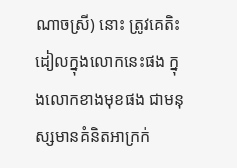ណាចស្រី) នោះ ត្រូវគេតិះដៀលក្នុងលោកនេះផង ក្នុងលោកខាងមុខផង ជាមនុស្សមានគំនិតអាក្រក់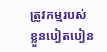ត្រូវកម្មរបស់ខ្លួនបៀតបៀន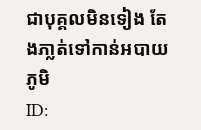ជាបុគ្គលមិនទៀង តែងភា្លត់ទៅកាន់អបាយភូមិ
ID: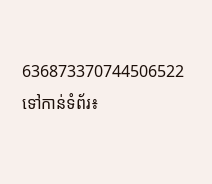636873370744506522
ទៅកាន់ទំព័រ៖